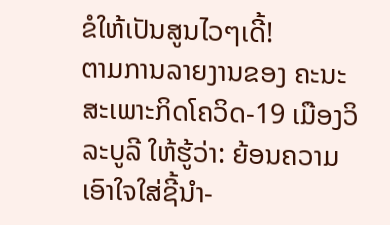ຂໍໃຫ້ເປັນສູນໄວໆເດີ້!
ຕາມການລາຍງານຂອງ ຄະນະສະເພາະກິດໂຄວິດ-19 ເມືອງວິລະບູລີ ໃຫ້ຮູ້ວ່າ: ຍ້ອນຄວາມເອົາໃຈໃສ່ຊີ້ນຳ-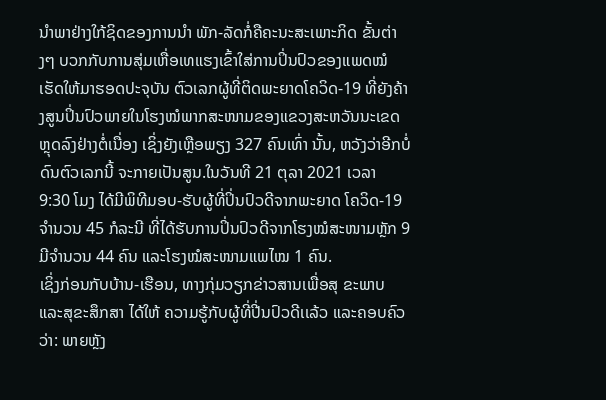ນຳພາຢ່າງໃກ້ຊິດຂອງການນຳ ພັກ-ລັດກໍ່ຄືຄະນະສະເພາະກິດ ຂັ້ນຕ່າງໆ ບວກກັບການສຸ່ມເຫື່ອເທແຮງເຂົ້າໃສ່ການປິ່ນປົວຂອງແພດໝໍ ເຮັດໃຫ້ມາຮອດປະຈຸບັນ ຕົວເລກຜູ້ທີ່ຕິດພະຍາດໂຄວິດ-19 ທີ່ຍັງຄ້າງສູນປິ່ນປົວພາຍໃນໂຮງໝໍພາກສະໜາມຂອງແຂວງສະຫວັນນະເຂດ ຫຼຸດລົງຢ່າງຕໍ່ເນື່ອງ ເຊິ່ງຍັງເຫຼືອພຽງ 327 ຄົນເທົ່າ ນັ້ນ, ຫວັງວ່າອີກບໍ່ດົນຕົວເລກນີ້ ຈະກາຍເປັນສູນ.ໃນວັນທີ 21 ຕຸລາ 2021 ເວລາ 9:30 ໂມງ ໄດ້ມີພິທີມອບ-ຮັບຜູ້ທີ່ປິ່ນປົວດີຈາກພະຍາດ ໂຄວິດ-19 ຈຳນວນ 45 ກໍລະນີ ທີ່ໄດ້ຮັບການປິ່ນປົວດີຈາກໂຮງໝໍສະໜາມຫຼັກ 9 ມີຈຳນວນ 44 ຄົນ ແລະໂຮງໝໍສະໜາມແພໄໝ 1 ຄົນ.
ເຊິ່ງກ່ອນກັບບ້ານ-ເຮືອນ, ທາງກຸ່ມວຽກຂ່າວສານເພື່ອສຸ ຂະພາບ ແລະສຸຂະສຶກສາ ໄດ້ໃຫ້ ຄວາມຮູ້ກັບຜູ້ທີ່ປີ່ນປົວດີເເລ້ວ ແລະຄອບຄົວວ່າ: ພາຍຫຼັງ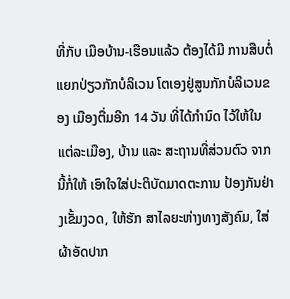ທີ່ກັບ ເມືອບ້ານ-ເຮືອນແລ້ວ ຕ້ອງໄດ້ມີ ການສືບຕໍ່ແຍກປ່ຽວກັກບໍລິເວນ ໂຕເອງຢູ່ສູນກັກບໍລິເວນຂອງ ເມືອງຕື່ມອີກ 14 ວັນ ທີ່ໄດ້ກຳນົດ ໄວ້ໃຫ້ໃນແຕ່ລະເມືອງ, ບ້ານ ແລະ ສະຖານທີ່ສ່ວນຕົວ ຈາກນີ້ກໍ່ໃຫ້ ເອົາໃຈໃສ່ປະຕິບັດມາດຕະການ ປ້ອງກັນຢ່າງເຂັ້ມງວດ, ໃຫ້ຮັກ ສາໄລຍະຫ່າງທາງສັງຄົມ, ໃສ່ ຜ້າອັດປາກ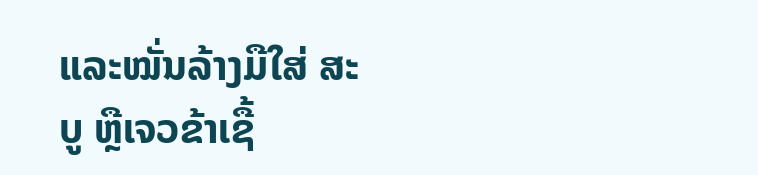ແລະໝັ່ນລ້າງມືໃສ່ ສະບູ ຫຼືເຈວຂ້າເຊື້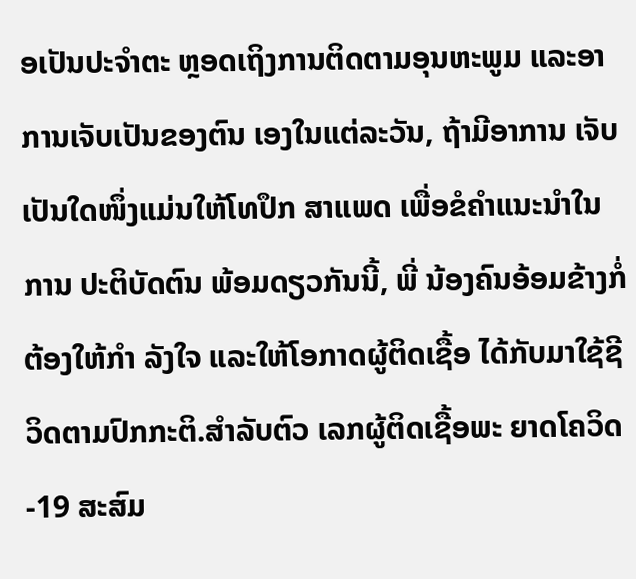ອເປັນປະຈໍາຕະ ຫຼອດເຖິງການຕິດຕາມອຸນຫະພູມ ແລະອາການເຈັບເປັນຂອງຕົນ ເອງໃນແຕ່ລະວັນ, ຖ້າມີອາການ ເຈັບເປັນໃດໜຶ່ງແມ່ນໃຫ້ໂທປຶກ ສາແພດ ເພື່ອຂໍຄໍາແນະນໍາໃນການ ປະຕິບັດຕົນ ພ້ອມດຽວກັນນີ້, ພີ່ ນ້ອງຄົນອ້ອມຂ້າງກໍ່ຕ້ອງໃຫ້ກຳ ລັງໃຈ ແລະໃຫ້ໂອກາດຜູ້ຕິດເຊື້ອ ໄດ້ກັບມາໃຊ້ຊີວິດຕາມປົກກະຕິ.ສຳລັບຕົວ ເລກຜູ້ຕິດເຊື້ອພະ ຍາດໂຄວິດ-19 ສະສົມ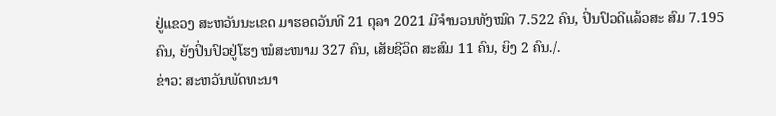ຢູ່ແຂວງ ສະຫວັນນະເຂດ ມາຮອດວັນທີ 21 ຕຸລາ 2021 ມີຈຳນວນທັງໝົດ 7.522 ຄົນ, ປິ່ນປົວດີເເລ້ວສະ ສົມ 7.195 ຄົນ, ຍັງປິ່ນປົວຢູ່ໂຮງ ໝໍສະໜາມ 327 ຄົນ, ເສັຍຊີວິດ ສະສົມ 11 ຄົນ, ຍິງ 2 ຄົນ./.
ຂ່າວ: ສະຫວັນພັດທະນາ